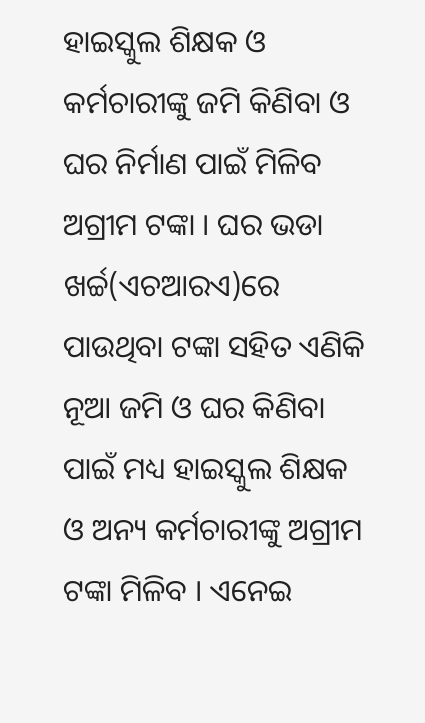ହାଇସ୍କୁଲ ଶିକ୍ଷକ ଓ କର୍ମଚାରୀଙ୍କୁ ଜମି କିଣିବା ଓ ଘର ନିର୍ମାଣ ପାଇଁ ମିଳିବ ଅଗ୍ରୀମ ଟଙ୍କା । ଘର ଭଡା ଖର୍ଚ୍ଚ(ଏଚଆରଏ)ରେ ପାଉଥିବା ଟଙ୍କା ସହିତ ଏଣିକି ନୂଆ ଜମି ଓ ଘର କିଣିବା ପାଇଁ ମଧ୍ୟ ହାଇସ୍କୁଲ ଶିକ୍ଷକ ଓ ଅନ୍ୟ କର୍ମଚାରୀଙ୍କୁ ଅଗ୍ରୀମ ଟଙ୍କା ମିଳିବ । ଏନେଇ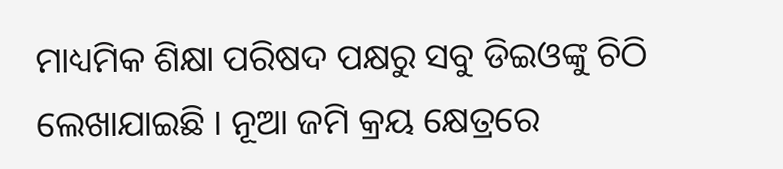ମାଧ୍ୟମିକ ଶିକ୍ଷା ପରିଷଦ ପକ୍ଷରୁ ସବୁ ଡିଇଓଙ୍କୁ ଚିଠି ଲେଖାଯାଇଛି । ନୂଆ ଜମି କ୍ରୟ କ୍ଷେତ୍ରରେ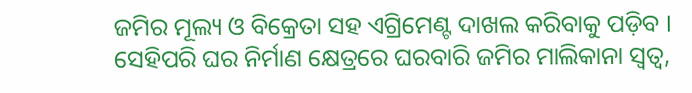ଜମିର ମୂଲ୍ୟ ଓ ବିକ୍ରେତା ସହ ଏଗ୍ରିମେଣ୍ଟ ଦାଖଲ କରିବାକୁ ପଡ଼ିବ । ସେହିପରି ଘର ନିର୍ମାଣ କ୍ଷେତ୍ରରେ ଘରବାରି ଜମିର ମାଲିକାନା ସ୍ବତ୍ବ,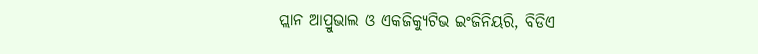ପ୍ଲାନ ଆପ୍ରୁଭାଲ ଓ ଏକଜିକ୍ୟୁଟିଭ ଇଂଜିନିୟରି, ବିଡିଏ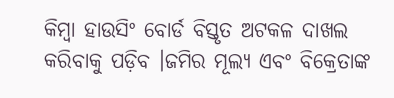କିମ୍ବା ହାଉସିଂ ବୋର୍ଡ ବିସ୍ତୃତ ଅଟକଳ ଦାଖଲ କରିବାକୁ ପଡ଼ିବ ।ଜମିର ମୂଲ୍ୟ ଏବଂ ବିକ୍ରେତାଙ୍କ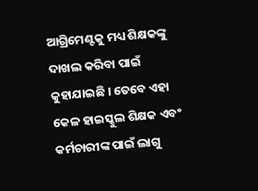ଆଗ୍ରିମେଣ୍ଟକୁ ମଧ୍ୟ ଶିକ୍ଷକଙ୍କୁ ଦାଖଲ କରିବା ପାଇଁ କୁହାଯାଇଛି । ତେବେ ଏହା କେଳ ହାଇସ୍କୁଲ ଶିକ୍ଷକ ଏବଂ କର୍ମଚାରୀଙ୍କ ପାଇଁ ଲାଗୁ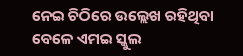ନେଇ ଚିଠିରେ ଉଲ୍ଲେଖ ରହିଥିବା ବେଳେ ଏମଇ ସ୍କୁଲ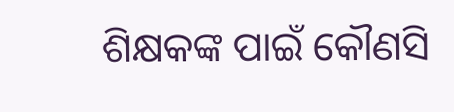ଶିକ୍ଷକଙ୍କ ପାଇଁ କୌଣସି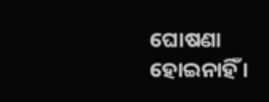ଘୋଷଣା ହୋଇନାହିଁ ।